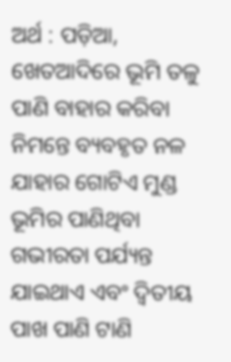ଅର୍ଥ : ପଡ଼ିଆ, ଖେତଆଦିରେ ଭୂମି ତଳୁ ପାଣି ବାହାର କରିବା ନିମନ୍ତେ ବ୍ୟବହୃତ ନଳ ଯାହାର ଗୋଟିଏ ମୁଣ୍ଡ ଭୂମିର ପାଣିଥିବା ଗଭୀରତା ପର୍ଯ୍ୟନ୍ତ ଯାଇଥାଏ ଏବଂ ଦ୍ୱିତୀୟ ପାଖ ପାଣି ଟାଣି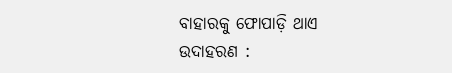ବାହାରକୁ ଫୋପାଡ଼ି ଥାଏ
ଉଦାହରଣ :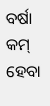ବର୍ଷା କମ୍ ହେବା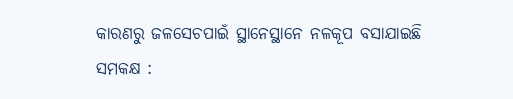କାରଣରୁ ଜଳସେଚପାଇଁ ସ୍ଥାନେସ୍ଥାନେ ନଳକୂପ ବସାଯାଇଛି
ସମକକ୍ଷ :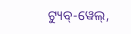ଟ୍ୟୁବ୍-ୱେଲ୍,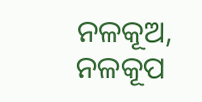ନଳକୂଅ, ନଳକୂପ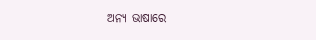ଅନ୍ୟ ଭାଷାରେ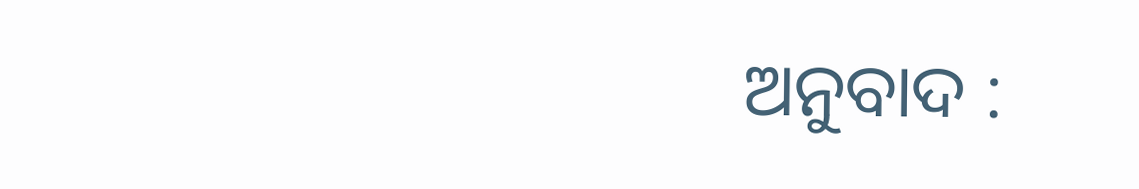ଅନୁବାଦ :